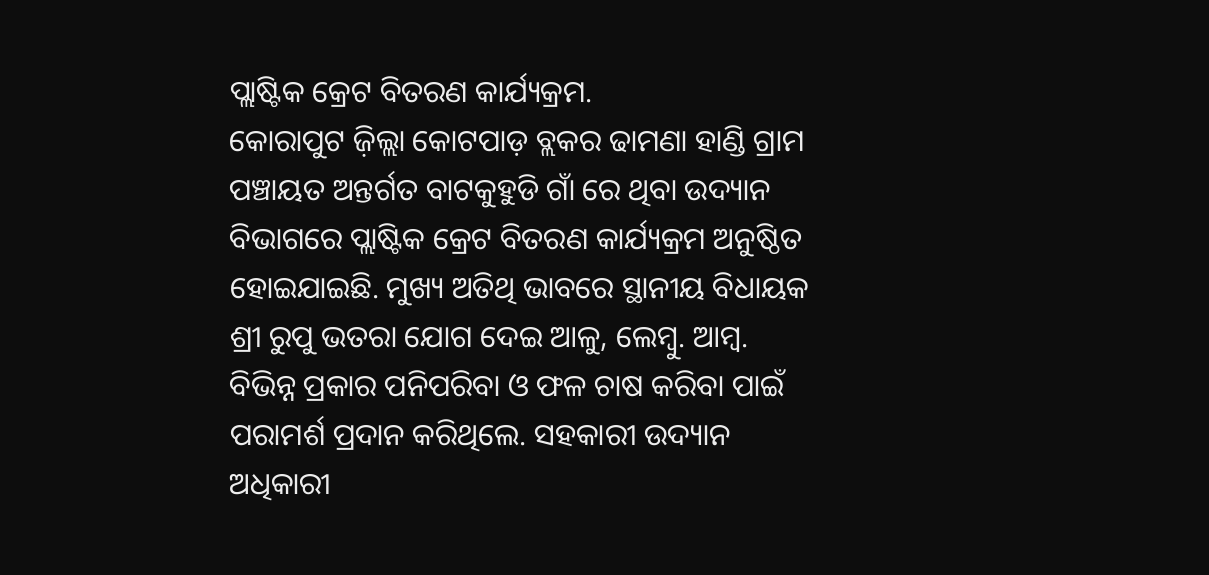ପ୍ଲାଷ୍ଟିକ କ୍ରେଟ ବିତରଣ କାର୍ଯ୍ୟକ୍ରମ.
କୋରାପୁଟ ଜ଼ିଲ୍ଲା କୋଟପାଡ଼ ବ୍ଲକର ଢାମଣା ହାଣ୍ଡି ଗ୍ରାମ ପଞ୍ଚାୟତ ଅନ୍ତର୍ଗତ ବାଟକୁହୁଡି ଗାଁ ରେ ଥିବା ଉଦ୍ୟାନ ବିଭାଗରେ ପ୍ଲାଷ୍ଟିକ କ୍ରେଟ ବିତରଣ କାର୍ଯ୍ୟକ୍ରମ ଅନୁଷ୍ଠିତ ହୋଇଯାଇଛି. ମୁଖ୍ୟ ଅତିଥି ଭାବରେ ସ୍ଥାନୀୟ ବିଧାୟକ ଶ୍ରୀ ରୁପୁ ଭତରା ଯୋଗ ଦେଇ ଆଳୁ, ଲେମ୍ବୁ. ଆମ୍ବ. ବିଭିନ୍ନ ପ୍ରକାର ପନିପରିବା ଓ ଫଳ ଚାଷ କରିବା ପାଇଁ ପରାମର୍ଶ ପ୍ରଦାନ କରିଥିଲେ. ସହକାରୀ ଉଦ୍ୟାନ ଅଧିକାରୀ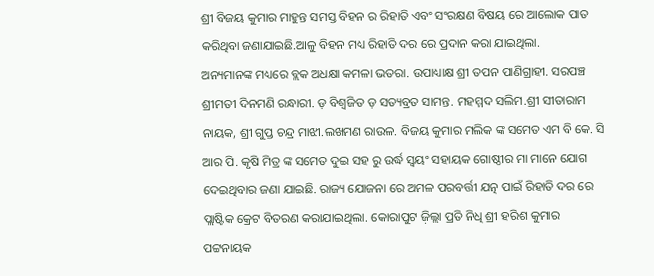ଶ୍ରୀ ବିଜୟ କୁମାର ମାହୁନ୍ତ ସମସ୍ତ ବିହନ ର ରିହାତି ଏବଂ ସଂରକ୍ଷଣ ବିଷୟ ରେ ଆଲୋକ ପାତ କରିଥିବା ଜଣାଯାଇଛି.ଆଳୁ ବିହନ ମଧ୍ୟ ରିହାତି ଦର ରେ ପ୍ରଦାନ କରା ଯାଇଥିଲା.
ଅନ୍ୟମାନଙ୍କ ମଧ୍ୟରେ ବ୍ଲକ ଅଧକ୍ଷା କମଳା ଭତରା. ଉପାଧ୍ୟାକ୍ଷ ଶ୍ରୀ ତପନ ପାଣିଗ୍ରାହୀ. ସରପଞ୍ଚ ଶ୍ରୀମତୀ ଦିନମଣି ରନ୍ଧାରୀ. ଡ଼ ବିଶ୍ୱଜିତ ଡ଼ ସତ୍ୟବ୍ରତ ସାମନ୍ତ. ମହମ୍ମଦ ସଲିମ.ଶ୍ରୀ ସୀତାରାମ ନାୟକ, ଶ୍ରୀ ଗୁପ୍ତ ଚନ୍ଦ୍ର ମାଝୀ.ଲଖମଣ ରାଉଳ. ବିଜୟ କୁମାର ମଲିକ ଙ୍କ ସମେତ ଏମ ବି କେ. ସି ଆର ପି. କୃଷି ମିତ୍ର ଙ୍କ ସମେତ ଦୁଇ ସହ ରୁ ଉର୍ଦ୍ଧ ସ୍ୱୟଂ ସହାୟକ ଗୋଷ୍ଠୀର ମା ମାନେ ଯୋଗ ଦେଇଥିବାର ଜଣା ଯାଇଛି. ରାଜ୍ୟ ଯୋଜନା ରେ ଅମଳ ପରବର୍ତ୍ତୀ ଯତ୍ନ ପାଇଁ ରିହାତି ଦର ରେ ପ୍ଲାଷ୍ଟିକ କ୍ରେଟ ବିତରଣ କରାଯାଇଥିଲା. କୋରାପୁଟ ଜ଼ିଲ୍ଲା ପ୍ରତି ନିଧି ଶ୍ରୀ ହରିଶ କୁମାର ପଟ୍ଟନାୟକ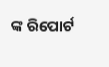ଙ୍କ ରିପୋର୍ଟ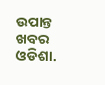ଉପାନ୍ତ ଖବର ଓଡିଶା.